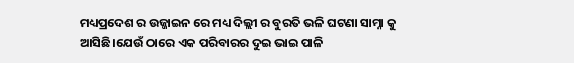ମଧ୍ୟପ୍ରଦେଶ ର ଉଜ୍ଜାଇନ ରେ ମଧ୍ୟ ଦିଲ୍ଲୀ ର ବୁରତି ଭଳି ଘଟଣା ସାମ୍ନା କୁ ଆସିଛି।ଯେଉଁ ଠାରେ ଏକ ପରିବାରର ଦୁଇ ଭାଇ ପାଳି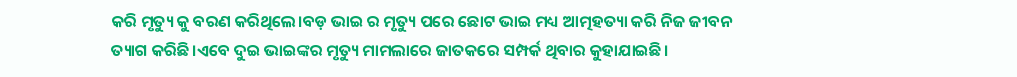କରି ମୃତ୍ୟୁ କୁ ବରଣ କରିଥିଲେ।ବଡ଼ ଭାଇ ର ମୃତ୍ୟୁ ପରେ ଛୋଟ ଭାଇ ମଧ୍ୟ ଆତ୍ମହତ୍ୟା କରି ନିଜ ଜୀବନ ତ୍ୟାଗ କରିଛି।ଏବେ ଦୁଇ ଭାଇଙ୍କର ମୃତ୍ୟୁ ମାମଲାରେ ଜାତକରେ ସମ୍ପର୍କ ଥିବାର କୁହାଯାଇଛି।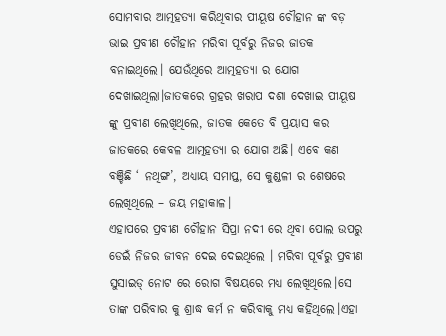ସୋମବାର ଆତ୍ମହତ୍ୟା କରିଥିବାର ପୀୟୂଷ ଚୌହାନ ଙ୍କ ବଡ଼ ଭାଇ ପ୍ରବୀଣ ଚୌହାନ ମରିବା ପୂର୍ବରୁ ନିଜର ଜାତକ ବନାଇଥିଲେ। ଯେଉଁଥିରେ ଆତ୍ମହତ୍ୟା ର ଯୋଗ ଦେଖାଇଥିଲା।ଜାତକରେ ଗ୍ରହର ଖରାପ ଦଶା ଦେଖାଇ ପୀୟୂଷ ଙ୍କୁ ପ୍ରବୀଣ ଲେଖିଥିଲେ, ଜାତକ କେତେ ବି ପ୍ରୟାସ କର ଜାତକରେ କେବଳ ଆତ୍ମହତ୍ୟା ର ଯୋଗ ଅଛି। ଏବେ କଣ ବଞ୍ଚିଛି ‘ ନଥିଙ୍ଗ’, ଅଧ୍ୟାୟ ସମାପ୍ତ, ସେ କୁଣ୍ଡଳୀ ର ଶେଷରେ ଲେଖିଥିଲେ – ଜୟ ମହାକାଳ।
ଏହାପରେ ପ୍ରବୀଣ ଚୌହାନ ସିପ୍ରା ନଦୀ ରେ ଥିବା ପୋଲ ଉପରୁ ଡେଇଁ ନିଜର ଜୀବନ ଦେଇ ଦେଇଥିଲେ । ମରିବା ପୂର୍ବରୁ ପ୍ରବୀଣ ସୁସାଇଡ୍ ନୋଟ ରେ ରୋଗ ବିଷୟରେ ମଧ୍ୟ ଲେଖିଥିଲେ।ସେ ତାଙ୍କ ପରିବାର କୁ ଶ୍ରାଦ୍ଧ କର୍ମ ନ କରିବାକୁ ମଧ୍ୟ କହିଥିଲେ।ଏହା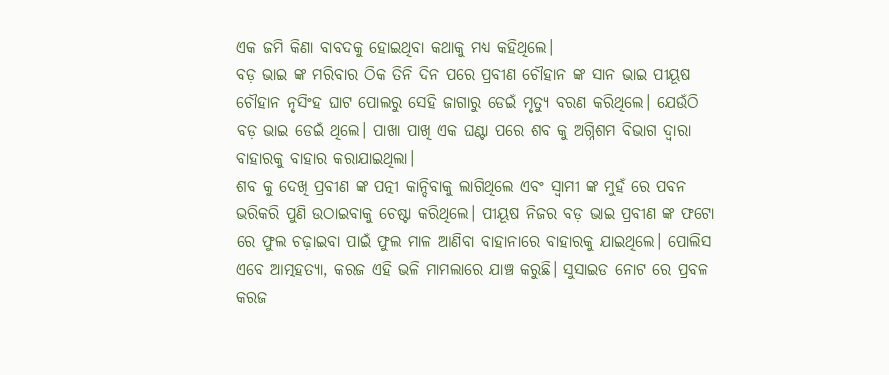ଏକ ଜମି କିଣା ବାବଦକୁ ହୋଇଥିବା କଥାକୁ ମଧ୍ୟ କହିଥିଲେ।
ବଡ଼ ଭାଇ ଙ୍କ ମରିବାର ଠିକ ତିନି ଦିନ ପରେ ପ୍ରବୀଣ ଚୌହାନ ଙ୍କ ସାନ ଭାଇ ପୀୟୂଷ ଚୌହାନ ନୃସିଂହ ଘାଟ ପୋଲରୁ ସେହି ଜାଗାରୁ ଡେଇଁ ମୃତ୍ୟୁ ବରଣ କରିଥିଲେ। ଯେଉଁଠି ବଡ଼ ଭାଇ ଡେଇଁ ଥିଲେ। ପାଖା ପାଖି ଏକ ଘଣ୍ଟା ପରେ ଶବ କୁ ଅଗ୍ନିଶମ ବିଭାଗ ଦ୍ବାରା ବାହାରକୁ ବାହାର କରାଯାଇଥିଲା।
ଶବ କୁ ଦେଖି ପ୍ରବୀଣ ଙ୍କ ପତ୍ନୀ କାନ୍ଦିବାକୁ ଲାଗିଥିଲେ ଏବଂ ସ୍ବାମୀ ଙ୍କ ମୁହଁ ରେ ପବନ ଭରିକରି ପୁଣି ଉଠାଇବାକୁ ଚେଷ୍ଟା କରିଥିଲେ। ପୀୟୂଷ ନିଜର ବଡ଼ ଭାଇ ପ୍ରବୀଣ ଙ୍କ ଫଟୋ ରେ ଫୁଲ ଚଢ଼ାଇବା ପାଇଁ ଫୁଲ ମାଳ ଆଣିବା ବାହାନାରେ ବାହାରକୁ ଯାଇଥିଲେ। ପୋଲିସ ଏବେ ଆତ୍ମହତ୍ୟା, କରଜ ଏହି ଭଳି ମାମଲାରେ ଯାଞ୍ଚ କରୁଛି। ସୁସାଇଡ ନୋଟ ରେ ପ୍ରବଳ କରଜ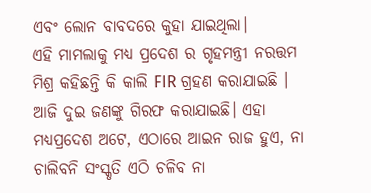ଏବଂ ଲୋନ ବାବଦରେ କୁହା ଯାଇଥିଲା।
ଏହି ମାମଲାକୁ ମଧ୍ୟ ପ୍ରଦେଶ ର ଗୃହମନ୍ତ୍ରୀ ନରତ୍ତମ ମିଶ୍ର କହିଛନ୍ତି କି କାଲି FIR ଗ୍ରହଣ କରାଯାଇଛି । ଆଜି ଦୁଇ ଜଣଙ୍କୁ ଗିରଫ କରାଯାଇଛି। ଏହା ମଧ୍ୟପ୍ରଦେଶ ଅଟେ, ଏଠାରେ ଆଇନ ରାଜ ହୁଏ, ନା ଚାଲିବନି ସଂସ୍କୃତି ଏଠି ଚଳିବ ନା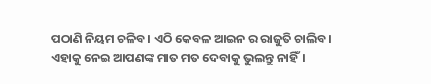ପଠାଣି ନିୟମ ଚଳିବ। ଏଠି କେବଳ ଆଇନ ର ରାଜୁତି ଚାଲିବ।
ଏହାକୁ ନେଇ ଆପଣଙ୍କ ମାତ ମତ ଦେବାକୁ ଭୁଲନ୍ତୁ ନାହିଁ।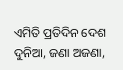ଏମିତି ପ୍ରତିଦିନ ଦେଶ ଦୁନିଆ, ଜଣା ଅଜଣା,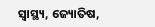ସ୍ବାସ୍ଥ୍ୟ, ଜ୍ୟୋତିଷ,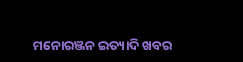ମନୋରଞ୍ଜନ ଇତ୍ୟାଦି ଖବର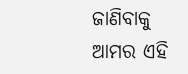ଜାଣିବାକୁ ଆମର ଏହି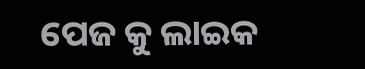ପେଜ କୁ ଲାଇକ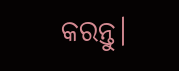କରନ୍ତୁ।